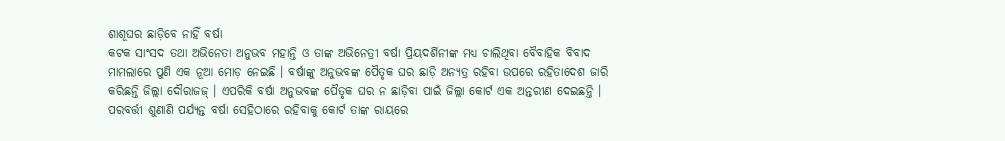ଶାଶୂଘର ଛାଡ଼ିବେ ନାହିଁ ବର୍ଷା
କଟକ ସାଂସଦ ତଥା ଅଭିନେତା ଅନୁଭବ ମହାନ୍ତି ଓ ତାଙ୍କ ଅଭିନେତ୍ରୀ ବର୍ଷା ପ୍ରିୟଦର୍ଶିନୀଙ୍କ ମଧ୍ୟ ଚାଲିଥିବା ବୈବାହିକ ବିବାଦ ମାମଲାରେ ପୁଣି ଏକ ନୂଆ ମୋଡ଼ ନେଇଛି । ବର୍ଷାଙ୍କୁ ଅନୁଭବଙ୍କ ପୈତୃକ ଘର ଛାଡ଼ି ଅନ୍ୟତ୍ର ରହିବା ଉପରେ ରହିତାଦେଶ ଜାରି କରିଛନ୍ତି ଜିଲ୍ଲା ଦୌରାଜଜ୍ । ଏପରିକି ବର୍ଷା ଅନୁଭବଙ୍କ ପୈତୃକ ଘର ନ ଛାଡ଼ିବା ପାଇଁ ଜିଲ୍ଲା କୋର୍ଟ ଏକ ଅନ୍ତରୀଣ ଦେଇଛନ୍ତି । ପରବର୍ତ୍ତୀ ଶୁଣାଣି ପର୍ଯ୍ୟନ୍ତ ବର୍ଷା ସେହିଠାରେ ରହିବାକୁ କୋର୍ଟ ତାଙ୍କ ରାୟରେ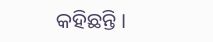କହିଛନ୍ତି ।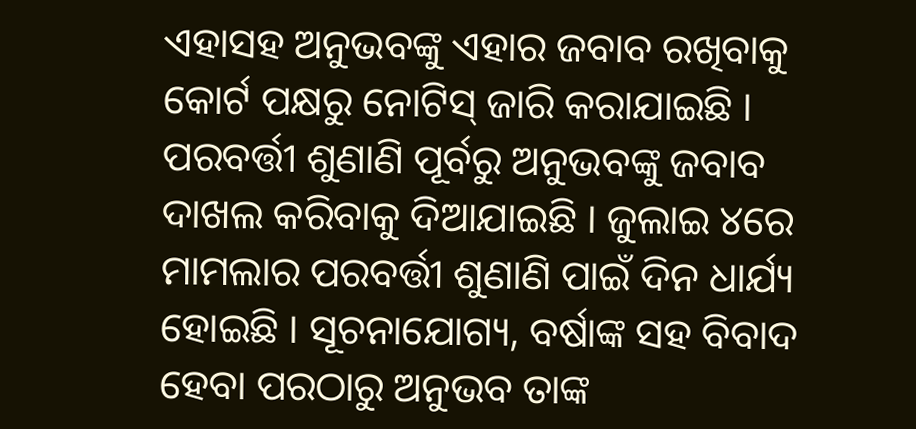ଏହାସହ ଅନୁଭବଙ୍କୁ ଏହାର ଜବାବ ରଖିବାକୁ କୋର୍ଟ ପକ୍ଷରୁ ନୋଟିସ୍ ଜାରି କରାଯାଇଛି । ପରବର୍ତ୍ତୀ ଶୁଣାଣି ପୂର୍ବରୁ ଅନୁଭବଙ୍କୁ ଜବାବ ଦାଖଲ କରିବାକୁ ଦିଆଯାଇଛି । ଜୁଲାଇ ୪ରେ ମାମଲାର ପରବର୍ତ୍ତୀ ଶୁଣାଣି ପାଇଁ ଦିନ ଧାର୍ଯ୍ୟ ହୋଇଛି । ସୂଚନାଯୋଗ୍ୟ, ବର୍ଷାଙ୍କ ସହ ବିବାଦ ହେବା ପରଠାରୁ ଅନୁଭବ ତାଙ୍କ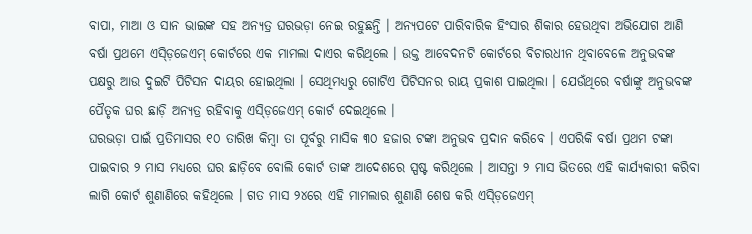ବାପା, ମାଆ ଓ ସାନ ଭାଇଙ୍କ ସହ ଅନ୍ୟତ୍ର ଘରଭଡ଼ା ନେଇ ରହୁଛନ୍ତି । ଅନ୍ୟପଟେ ପାରିବାରିକ ହିଂସାର ଶିକାର ହେଉଥିବା ଅଭିଯୋଗ ଆଣି ବର୍ଷା ପ୍ରଥମେ ଏସ୍ଡ଼ିଜେଏମ୍ କୋର୍ଟରେ ଏକ ମାମଲା ଦାଏର କରିଥିଲେ । ଉକ୍ତ ଆବେଦନଟି କୋର୍ଟରେ ବିଚାରଧୀନ ଥିବାବେଳେ ଅନୁଭବଙ୍କ ପକ୍ଷରୁ ଆଉ ଦୁଇଟି ପିଟିସନ ଦାୟର ହୋଇଥିଲା । ସେଥିମଧ୍ୟରୁ ଗୋଟିଏ ପିଟିସନର ରାୟ ପ୍ରକାଶ ପାଇଥିଲା । ଯେଉଁଥିରେ ବର୍ଷାଙ୍କୁ ଅନୁଭବଙ୍କ ପୈତୃକ ଘର ଛାଡ଼ି ଅନ୍ୟତ୍ର ରହିବାକୁ ଏସ୍ଡ଼ିଜେଏମ୍ କୋର୍ଟ ଦେଇଥିଲେ ।
ଘରଭଡ଼ା ପାଇଁ ପ୍ରତିମାସର ୧୦ ତାରିଖ କିମ୍ବା ତା ପୂର୍ବରୁ ମାସିକ ୩୦ ହଜାର ଟଙ୍କା ଅନୁଭବ ପ୍ରଦାନ କରିବେ । ଏପରିକି ବର୍ଷା ପ୍ରଥମ ଟଙ୍କା ପାଇବାର ୨ ମାସ ମଧ୍ୟରେ ଘର ଛାଡ଼ିବେ ବୋଲି କୋର୍ଟ ତାଙ୍କ ଆଦେଶରେ ସ୍ପଷ୍ଟ କରିଥିଲେ । ଆସନ୍ତା ୨ ମାସ ଭିତରେ ଏହି କାର୍ଯ୍ୟକାରୀ କରିବା ଲାଗି କୋର୍ଟ ଶୁଣାଣିରେ କହିଥିଲେ । ଗତ ମାସ ୨୪ରେ ଏହି ମାମଲାର ଶୁଣାଣି ଶେଷ କରି ଏସ୍ଡ଼ିଜେଏମ୍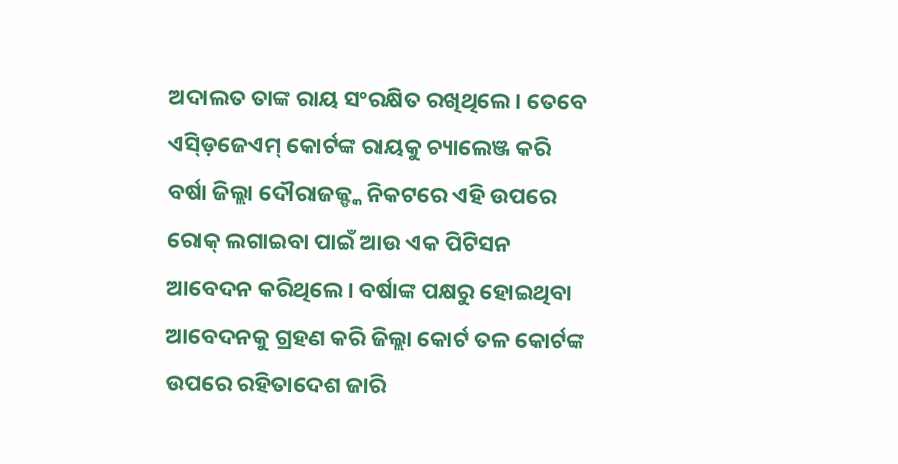ଅଦାଲତ ତାଙ୍କ ରାୟ ସଂରକ୍ଷିତ ରଖିଥିଲେ । ତେବେ ଏସ୍ଡ଼ିଜେଏମ୍ କୋର୍ଟଙ୍କ ରାୟକୁ ଚ୍ୟାଲେଞ୍ଜ କରି ବର୍ଷା ଜିଲ୍ଲା ଦୌରାଜଜ୍ଙ୍କ ନିକଟରେ ଏହି ଉପରେ ରୋକ୍ ଲଗାଇବା ପାଇଁ ଆଉ ଏକ ପିଟିସନ ଆବେଦନ କରିଥିଲେ । ବର୍ଷାଙ୍କ ପକ୍ଷରୁ ହୋଇଥିବା ଆବେଦନକୁ ଗ୍ରହଣ କରି ଜିଲ୍ଲା କୋର୍ଟ ତଳ କୋର୍ଟଙ୍କ ଉପରେ ରହିତାଦେଶ ଜାରି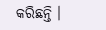କରିଛନ୍ତି ।